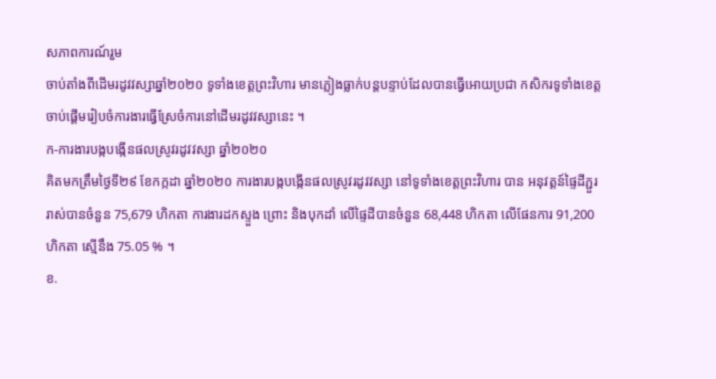សភាពការណ៍រួម
ចាប់តាំងពីដើមរដូវវស្សាឆ្នាំ២០២០ ទូទាំងខេត្តព្រះវិហារ មានភ្លៀងធ្លាក់បន្តបន្ទាប់ដែលបានធ្វើអោយប្រជា កសិករទូទាំងខេត្តចាប់ផ្តើមរៀបចំការងារធ្វើស្រែចំការនៅដើមរដូវវស្សានេះ ។
ក-ការងារបង្កបង្កើនផលស្រូវរដូវវស្សា ឆ្នាំ២០២០
គិតមកត្រឹមថ្ងៃទី២៩ ខែកក្កដា ឆ្នាំ២០២០ ការងារបង្កបង្កើនផលស្រូវរដូវវស្សា នៅទូទាំងខេត្តព្រះវិហារ បាន អនុវត្តន៍ផ្ទៃដីភ្ជួររាស់បានចំនួន 75,679 ហិកតា ការងារដកស្ទួង ព្រោះ និងបុកដាំ លើផ្ទៃដីបានចំនួន 68,448 ហិកតា លើផែនការ 91,200ហិកតា ស្មើនឹង 75.05 % ។
ខ.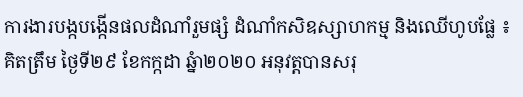ការងារបង្កបង្កើនផលដំណាំរួមផ្សំ ដំណាំកសិឧស្សាហកម្ម និងឈើហូបផ្លែ ៖ គិតត្រឹម ថ្ងៃទី២៩ ខែកក្កដា ឆ្នំា២០២០ អនុវត្តបានសរុ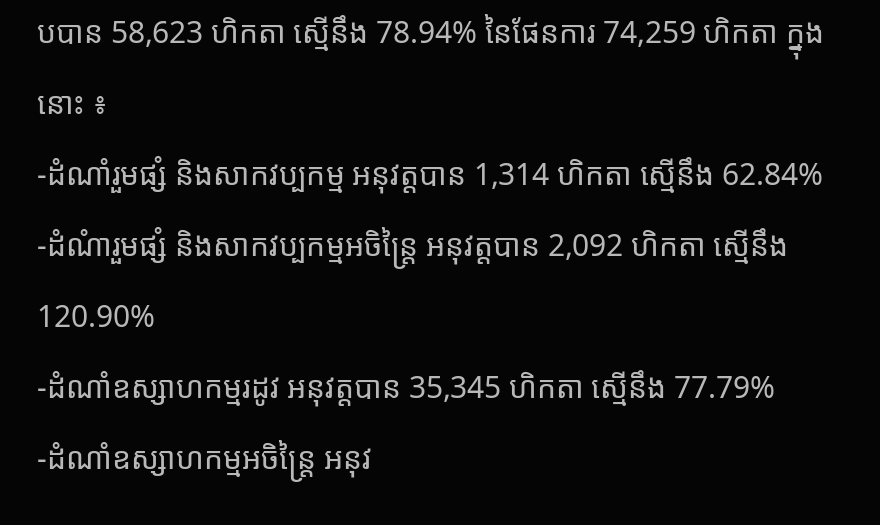បបាន 58,623 ហិកតា ស្មើនឹង 78.94% នៃផែនការ 74,259 ហិកតា ក្នុងនោះ ៖
-ដំណាំរួមផ្សំ និងសាកវប្បកម្ម អនុវត្តបាន 1,314 ហិកតា ស្មើនឹង 62.84%
-ដំណំារួមផ្សំ និងសាកវប្បកម្មអចិន្ត្រៃ អនុវត្តបាន 2,092 ហិកតា ស្មើនឹង 120.90%
-ដំណាំឧស្សាហកម្មរដូវ អនុវត្តបាន 35,345 ហិកតា ស្មើនឹង 77.79%
-ដំណាំឧស្សាហកម្មអចិន្រ្តៃ អនុវ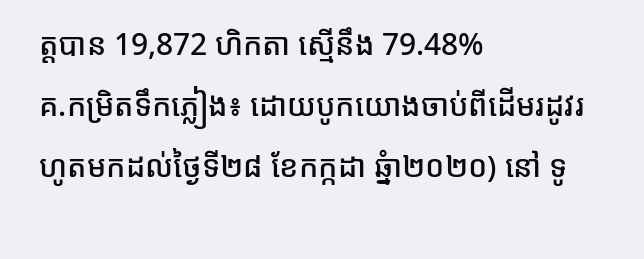ត្តបាន 19,872 ហិកតា ស្មើនឹង 79.48%
គ.កម្រិតទឹកភ្លៀង៖ ដោយបូកយោងចាប់ពីដើមរដូវរហូតមកដល់ថ្ងៃទី២៨ ខែកក្កដា ឆ្នំា២០២០) នៅ ទូ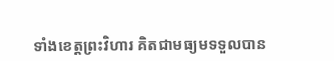ទាំងខេត្តព្រះវិហារ គិតជាមធ្យមទទួលបាន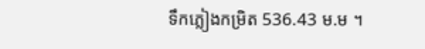ទឹកភ្លៀងកម្រិត 536.43 ម.ម ។